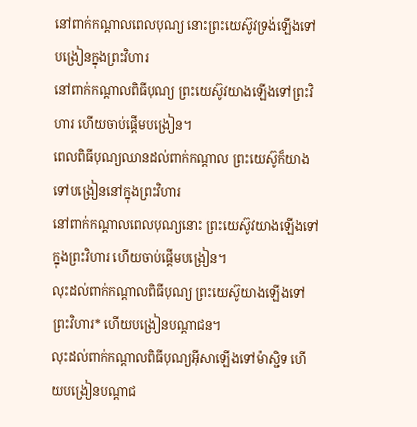នៅពាក់កណ្តាលពេលបុណ្យ នោះព្រះយេស៊ូវទ្រង់ឡើងទៅ បង្រៀនក្នុងព្រះវិហារ
នៅពាក់កណ្ដាលពិធីបុណ្យ ព្រះយេស៊ូវយាងឡើងទៅព្រះវិហារ ហើយចាប់ផ្ដើមបង្រៀន។
ពេលពិធីបុណ្យឈានដល់ពាក់កណ្តាល ព្រះយេស៊ូក៏យាងទៅបង្រៀននៅក្នុងព្រះវិហារ
នៅពាក់កណ្តាលពេលបុណ្យនោះ ព្រះយេស៊ូវយាងឡើងទៅក្នុងព្រះវិហារ ហើយចាប់ផ្តើមបង្រៀន។
លុះដល់ពាក់កណ្ដាលពិធីបុណ្យ ព្រះយេស៊ូយាងឡើងទៅព្រះវិហារ* ហើយបង្រៀនបណ្ដាជន។
លុះដល់ពាក់កណ្ដាលពិធីបុណ្យអ៊ីសាឡើងទៅម៉ាស្ជិទ ហើយបង្រៀនបណ្ដាជ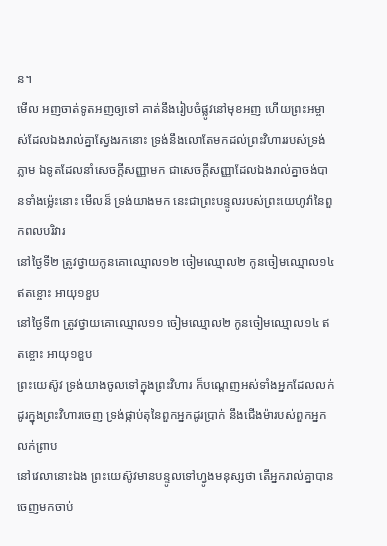ន។
មើល អញចាត់ទូតអញឲ្យទៅ គាត់នឹងរៀបចំផ្លូវនៅមុខអញ ហើយព្រះអម្ចាស់ដែលឯងរាល់គ្នាស្វែងរកនោះ ទ្រង់នឹងលោតែមកដល់ព្រះវិហាររបស់ទ្រង់ភ្លាម ឯទូតដែលនាំសេចក្ដីសញ្ញាមក ជាសេចក្ដីសញ្ញាដែលឯងរាល់គ្នាចង់បានទាំងម៉្លេះនោះ មើលន៏ ទ្រង់យាងមក នេះជាព្រះបន្ទូលរបស់ព្រះយេហូវ៉ានៃពួកពលបរិវារ
នៅថ្ងៃទី២ ត្រូវថ្វាយកូនគោឈ្មោល១២ ចៀមឈ្មោល២ កូនចៀមឈ្មោល១៤ ឥតខ្ចោះ អាយុ១ខួប
នៅថ្ងៃទី៣ ត្រូវថ្វាយគោឈ្មោល១១ ចៀមឈ្មោល២ កូនចៀមឈ្មោល១៤ ឥតខ្ចោះ អាយុ១ខួប
ព្រះយេស៊ូវ ទ្រង់យាងចូលទៅក្នុងព្រះវិហារ ក៏បណ្តេញអស់ទាំងអ្នកដែលលក់ដូរក្នុងព្រះវិហារចេញ ទ្រង់ផ្កាប់តុនៃពួកអ្នកដូរប្រាក់ នឹងជើងម៉ារបស់ពួកអ្នកលក់ព្រាប
នៅវេលានោះឯង ព្រះយេស៊ូវមានបន្ទូលទៅហ្វូងមនុស្សថា តើអ្នករាល់គ្នាបានចេញមកចាប់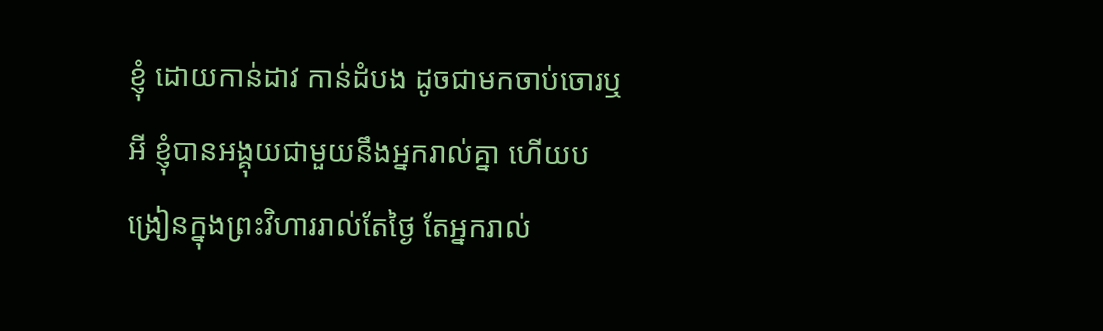ខ្ញុំ ដោយកាន់ដាវ កាន់ដំបង ដូចជាមកចាប់ចោរឬអី ខ្ញុំបានអង្គុយជាមួយនឹងអ្នករាល់គ្នា ហើយបង្រៀនក្នុងព្រះវិហាររាល់តែថ្ងៃ តែអ្នករាល់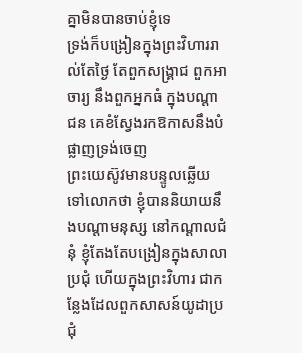គ្នាមិនបានចាប់ខ្ញុំទេ
ទ្រង់ក៏បង្រៀនក្នុងព្រះវិហាររាល់តែថ្ងៃ តែពួកសង្គ្រាជ ពួកអាចារ្យ នឹងពួកអ្នកធំ ក្នុងបណ្តាជន គេខំស្វែងរកឱកាសនឹងបំផ្លាញទ្រង់ចេញ
ព្រះយេស៊ូវមានបន្ទូលឆ្លើយទៅលោកថា ខ្ញុំបាននិយាយនឹងបណ្តាមនុស្ស នៅកណ្តាលជំនុំ ខ្ញុំតែងតែបង្រៀនក្នុងសាលាប្រជុំ ហើយក្នុងព្រះវិហារ ជាកន្លែងដែលពួកសាសន៍យូដាប្រជុំ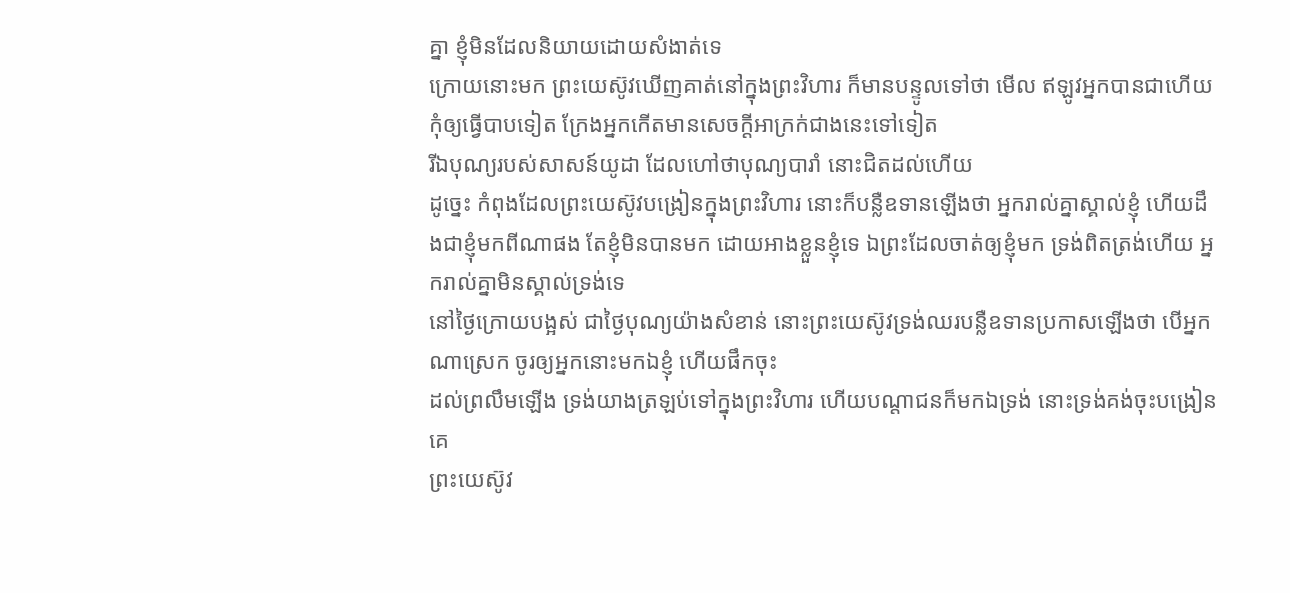គ្នា ខ្ញុំមិនដែលនិយាយដោយសំងាត់ទេ
ក្រោយនោះមក ព្រះយេស៊ូវឃើញគាត់នៅក្នុងព្រះវិហារ ក៏មានបន្ទូលទៅថា មើល ឥឡូវអ្នកបានជាហើយ កុំឲ្យធ្វើបាបទៀត ក្រែងអ្នកកើតមានសេចក្ដីអាក្រក់ជាងនេះទៅទៀត
រីឯបុណ្យរបស់សាសន៍យូដា ដែលហៅថាបុណ្យបារាំ នោះជិតដល់ហើយ
ដូច្នេះ កំពុងដែលព្រះយេស៊ូវបង្រៀនក្នុងព្រះវិហារ នោះក៏បន្លឺឧទានឡើងថា អ្នករាល់គ្នាស្គាល់ខ្ញុំ ហើយដឹងជាខ្ញុំមកពីណាផង តែខ្ញុំមិនបានមក ដោយអាងខ្លួនខ្ញុំទេ ឯព្រះដែលចាត់ឲ្យខ្ញុំមក ទ្រង់ពិតត្រង់ហើយ អ្នករាល់គ្នាមិនស្គាល់ទ្រង់ទេ
នៅថ្ងៃក្រោយបង្អស់ ជាថ្ងៃបុណ្យយ៉ាងសំខាន់ នោះព្រះយេស៊ូវទ្រង់ឈរបន្លឺឧទានប្រកាសឡើងថា បើអ្នកណាស្រេក ចូរឲ្យអ្នកនោះមកឯខ្ញុំ ហើយផឹកចុះ
ដល់ព្រលឹមឡើង ទ្រង់យាងត្រឡប់ទៅក្នុងព្រះវិហារ ហើយបណ្តាជនក៏មកឯទ្រង់ នោះទ្រង់គង់ចុះបង្រៀនគេ
ព្រះយេស៊ូវ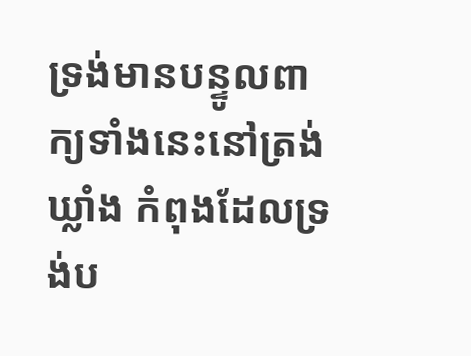ទ្រង់មានបន្ទូលពាក្យទាំងនេះនៅត្រង់ឃ្លាំង កំពុងដែលទ្រង់ប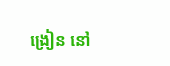ង្រៀន នៅ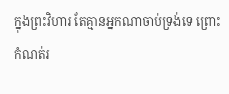ក្នុងព្រះវិហារ តែគ្មានអ្នកណាចាប់ទ្រង់ទេ ព្រោះកំណត់រ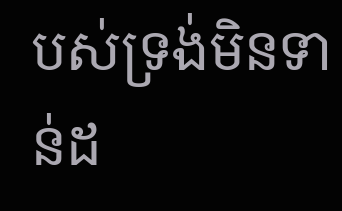បស់ទ្រង់មិនទាន់ដ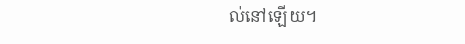ល់នៅឡើយ។